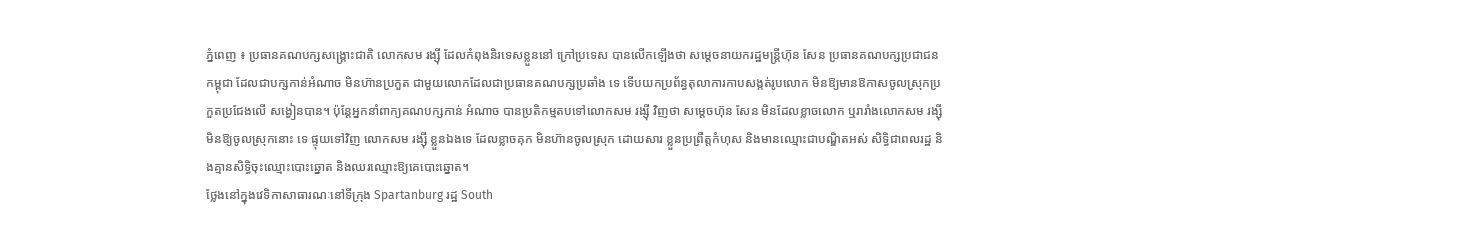ភ្នំពេញ ៖ ប្រធានគណបក្សសង្គ្រោះជាតិ លោកសម រង្ស៊ី ដែលកំពុងនិរទេសខ្លួននៅ ក្រៅប្រទេស បានលើកឡើងថា សម្តេចនាយករដ្ឋមន្ត្រីហ៊ុន សែន ប្រធានគណបក្សប្រជាជន កម្ពុជា ដែលជាបក្សកាន់អំណាច មិនហ៊ានប្រកួត ជាមួយលោកដែលជាប្រធានគណបក្សប្រឆាំង ទេ ទើបយកប្រព័ន្ធតុលាការកាបសង្កត់រូបលោក មិនឱ្យមានឱកាសចូលស្រុកប្រកួតប្រជែងលើ សង្វៀនបាន។ ប៉ុន្តែអ្នកនាំពាក្យគណបក្សកាន់ អំណាច បានប្រតិកម្មតបទៅលោកសម រង្ស៊ី វិញថា សម្តេចហ៊ុន សែន មិនដែលខ្លាចលោក ឬរារាំងលោកសម រង្ស៊ី មិនឱ្យចូលស្រុកនោះ ទេ ផ្ទុយទៅវិញ លោកសម រង្ស៊ី ខ្លួនឯងទេ ដែលខ្លាចគុក មិនហ៊ានចូលស្រុក ដោយសារ ខ្លួនប្រព្រឺត្តកំហុស និងមានឈ្មោះជាបណ្ឌិតអស់ សិទ្ធិជាពលរដ្ឋ និងគ្មានសិទ្ធិចុះឈ្មោះបោះឆ្នោត និងឈរឈ្មោះឱ្យគេបោះឆ្នោត។
ថ្លែងនៅក្នុងវេទិកាសាធារណៈនៅទីក្រុង Spartanburg រដ្ឋ South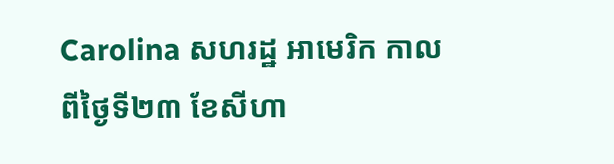Carolina សហរដ្ឋ អាមេរិក កាលពីថ្ងៃទី២៣ ខែសីហា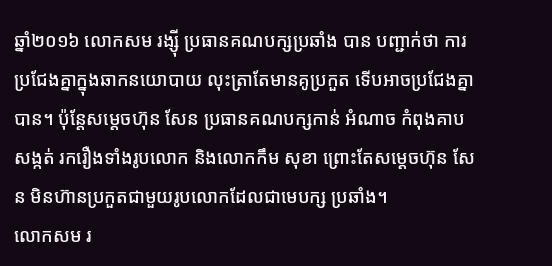ឆ្នាំ២០១៦ លោកសម រង្ស៊ី ប្រធានគណបក្សប្រឆាំង បាន បញ្ជាក់ថា ការប្រជែងគ្នាក្នុងឆាកនយោបាយ លុះត្រាតែមានគូប្រកួត ទើបអាចប្រជែងគ្នាបាន។ ប៉ុន្តែសម្តេចហ៊ុន សែន ប្រធានគណបក្សកាន់ អំណាច កំពុងគាបសង្កត់ រករឿងទាំងរូបលោក និងលោកកឹម សុខា ព្រោះតែសម្តេចហ៊ុន សែន មិនហ៊ានប្រកួតជាមួយរូបលោកដែលជាមេបក្ស ប្រឆាំង។
លោកសម រ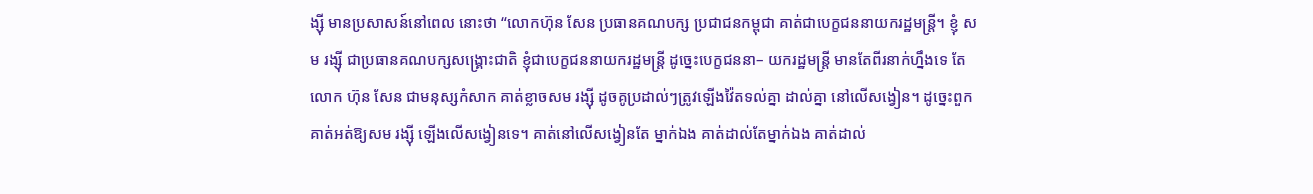ង្ស៊ី មានប្រសាសន៍នៅពេល នោះថា “លោកហ៊ុន សែន ប្រធានគណបក្ស ប្រជាជនកម្ពុជា គាត់ជាបេក្ខជននាយករដ្ឋមន្ត្រី។ ខ្ញុំ សម រង្ស៊ី ជាប្រធានគណបក្សសង្គ្រោះជាតិ ខ្ញុំជាបេក្ខជននាយករដ្ឋមន្ត្រី ដូច្នេះបេក្ខជននា– យករដ្ឋមន្ត្រី មានតែពីរនាក់ហ្នឹងទេ តែលោក ហ៊ុន សែន ជាមនុស្សកំសាក គាត់ខ្លាចសម រង្ស៊ី ដូចគូប្រដាល់ៗត្រូវឡើងវ៉ៃតទល់គ្នា ដាល់គ្នា នៅលើសង្វៀន។ ដូច្នេះពួកគាត់អត់ឱ្យសម រង្ស៊ី ឡើងលើសង្វៀនទេ។ គាត់នៅលើសង្វៀនតែ ម្នាក់ឯង គាត់ដាល់តែម្នាក់ឯង គាត់ដាល់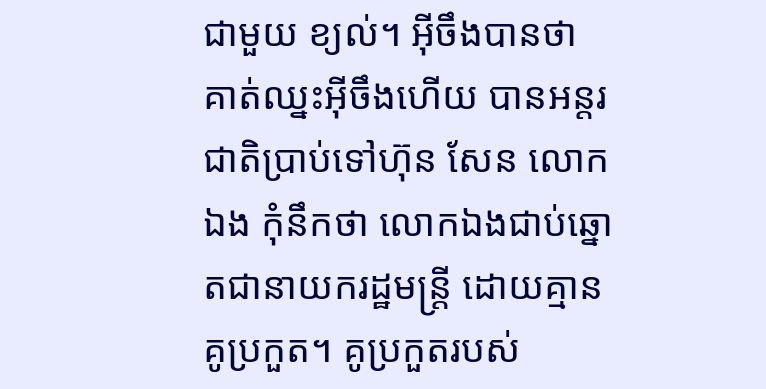ជាមួយ ខ្យល់។ អ៊ីចឹងបានថា គាត់ឈ្នះអ៊ីចឹងហើយ បានអន្តរជាតិប្រាប់ទៅហ៊ុន សែន លោកឯង កុំនឹកថា លោកឯងជាប់ឆ្នោតជានាយករដ្ឋមន្ត្រី ដោយគ្មានគូប្រកួត។ គូប្រកួតរបស់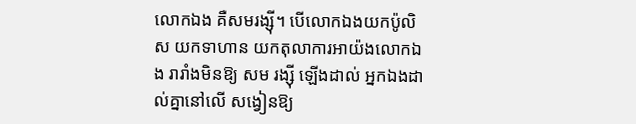លោកឯង គឺសមរង្ស៊ី។ បើលោកឯងយកប៉ូលិស យកទាហាន យកតុលាការអាយ៉ងលោកឯង រារាំងមិនឱ្យ សម រង្ស៊ី ឡើងដាល់ អ្នកឯងដាល់គ្នានៅលើ សង្វៀនឱ្យ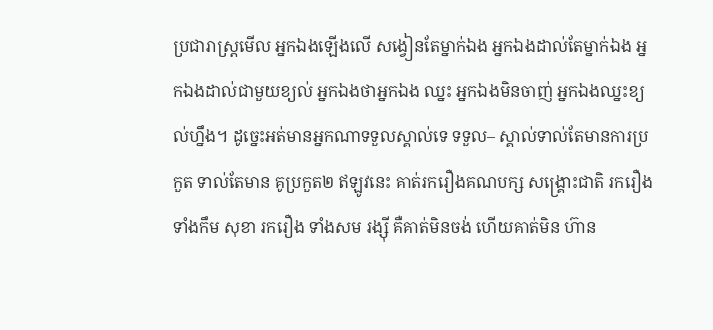ប្រជារាស្ត្រមើល អ្នកឯងឡើងលើ សង្វៀនតែម្នាក់ឯង អ្នកឯងដាល់តែម្នាក់ឯង អ្នកឯងដាល់ជាមួយខ្យល់ អ្នកឯងថាអ្នកឯង ឈ្នះ អ្នកឯងមិនចាញ់ អ្នកឯងឈ្នះខ្យល់ហ្នឹង។ ដូច្នេះអត់មានអ្នកណាទទួលស្គាល់ទេ ទទួល– ស្គាល់ទាល់តែមានការប្រកួត ទាល់តែមាន គូប្រកួត២ ឥឡូវនេះ គាត់រករឿងគណបក្ស សង្គ្រោះជាតិ រករឿងទាំងកឹម សុខា រករឿង ទាំងសម រង្ស៊ី គឺគាត់មិនចង់ ហើយគាត់មិន ហ៊ាន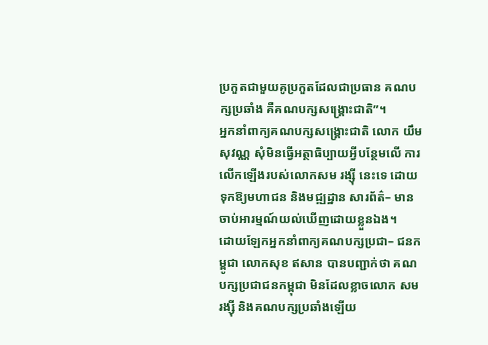ប្រកួតជាមួយគូប្រកួតដែលជាប្រធាន គណបក្សប្រឆាំង គឺគណបក្សសង្គ្រោះជាតិ”។
អ្នកនាំពាក្យគណបក្សសង្គ្រោះជាតិ លោក យឹម សុវណ្ណ សុំមិនធ្វើអត្ថាធិប្បាយអ្វីបន្ថែមលើ ការលើកឡើងរបស់លោកសម រង្ស៊ី នេះទេ ដោយទុកឱ្យមហាជន និងមជ្ឍដ្ឋាន សារព័ត៌– មានចាប់អារម្មណ៍យល់ឃើញដោយខ្លួនឯង។
ដោយឡែកអ្នកនាំពាក្យគណបក្សប្រជា– ជនកម្ពូជា លោកសុខ ឥសាន បានបញ្ជាក់ថា គណបក្សប្រជាជនកម្ពុជា មិនដែលខ្លាចលោក សម រង្ស៊ី និងគណបក្សប្រឆាំងឡើយ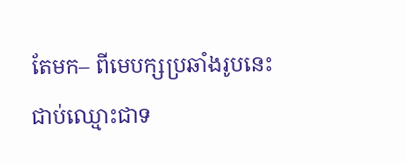តែមក– ពីមេបក្សប្រឆាំងរូបនេះ ជាប់ឈ្មោះជាទ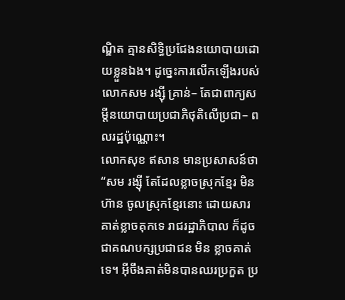ណ្ឌិត គ្មានសិទ្ធិប្រជែងនយោបាយដោយខ្លួនឯង។ ដូច្នេះការលើកឡើងរបស់លោកសម រង្ស៊ី គ្រាន់– តែជាពាក្យសម្តីនយោបាយប្រជាភិថុតិលើប្រជា– ពលរដ្ឋប៉ុណ្ណោះ។
លោកសុខ ឥសាន មានប្រសាសន៍ថា “សម រង្ស៊ី តែដែលខ្លាចស្រុកខ្មែរ មិនហ៊ាន ចូលស្រុកខ្មែរនោះ ដោយសារគាត់ខ្លាចគុកទេ រាជរដ្ឋាភិបាល ក៏ដូចជាគណបក្សប្រជាជន មិន ខ្លាចគាត់ទេ។ អ៊ីចឹងគាត់មិនបានឈរប្រកួត ប្រ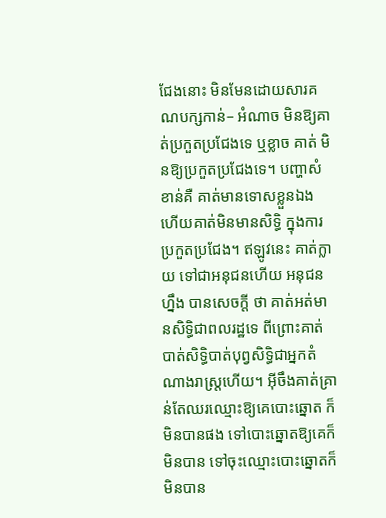ជែងនោះ មិនមែនដោយសារគណបក្សកាន់– អំណាច មិនឱ្យគាត់ប្រកួតប្រជែងទេ ឬខ្លាច គាត់ មិនឱ្យប្រកួតប្រជែងទេ។ បញ្ហាសំខាន់គឺ គាត់មានទោសខ្លួនឯង ហើយគាត់មិនមានសិទ្ធិ ក្នុងការប្រកួតប្រជែង។ ឥឡូវនេះ គាត់ក្លាយ ទៅជាអនុជនហើយ អនុជនហ្នឹង បានសេចក្តី ថា គាត់អត់មានសិទ្ធិជាពលរដ្ឋទេ ពីព្រោះគាត់ បាត់សិទ្ធិបាត់បុព្វសិទ្ធិជាអ្នកតំណាងរាស្ត្រហើយ។ អ៊ីចឹងគាត់គ្រាន់តែឈរឈ្មោះឱ្យគេបោះឆ្នោត ក៏មិនបានផង ទៅបោះឆ្នោតឱ្យគេក៏មិនបាន ទៅចុះឈ្មោះបោះឆ្នោតក៏មិនបាន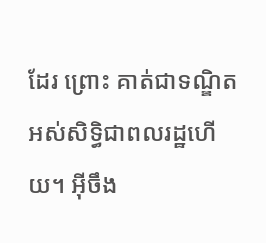ដែរ ព្រោះ គាត់ជាទណ្ឌិតអស់សិទ្ធិជាពលរដ្ឋហើយ។ អ៊ីចឹង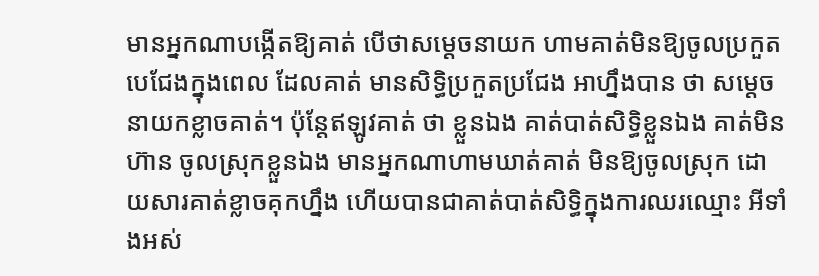មានអ្នកណាបង្កើតឱ្យគាត់ បើថាសម្តេចនាយក ហាមគាត់មិនឱ្យចូលប្រកួតបេជែងក្នុងពេល ដែលគាត់ មានសិទ្ធិប្រកួតប្រជែង អាហ្នឹងបាន ថា សម្តេចនាយកខ្លាចគាត់។ ប៉ុន្តែឥឡូវគាត់ ថា ខ្លួនឯង គាត់បាត់សិទ្ធិខ្លួនឯង គាត់មិនហ៊ាន ចូលស្រុកខ្លួនឯង មានអ្នកណាហាមឃាត់គាត់ មិនឱ្យចូលស្រុក ដោយសារគាត់ខ្លាចគុកហ្នឹង ហើយបានជាគាត់បាត់សិទ្ធិក្នុងការឈរឈ្មោះ អីទាំងអស់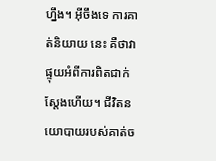ហ្នឹង។ អ៊ីចឹងទេ ការគាត់និយាយ នេះ គឺថាវាផ្ទុយអំពីការពិតជាក់ស្តែងហើយ។ ជីវិតនយោបាយរបស់គាត់ច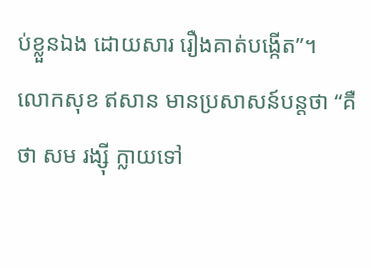ប់ខ្លួនឯង ដោយសារ រឿងគាត់បង្កើត”។
លោកសុខ ឥសាន មានប្រសាសន៍បន្តថា “គឺថា សម រង្ស៊ី ក្លាយទៅ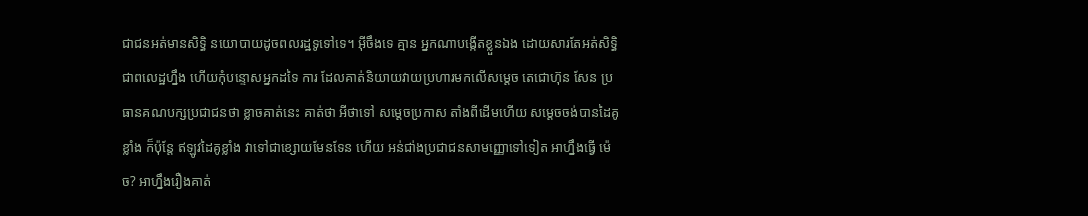ជាជនអត់មានសិទ្ធិ នយោបាយដូចពលរដ្ឋទូទៅទេ។ អ៊ីចឹងទេ គ្មាន អ្នកណាបង្កើតខ្លួនឯង ដោយសារតែអត់សិទ្ធិ ជាពលេដ្ឋហ្នឹង ហើយកុំបន្ទោសអ្នកដទៃ ការ ដែលគាត់និយាយវាយប្រហារមកលើសម្តេច តេជោហ៊ុន សែន ប្រធានគណបក្សប្រជាជនថា ខ្លាចគាត់នេះ គាត់ថា អីថាទៅ សម្តេចប្រកាស តាំងពីដើមហើយ សម្តេចចង់បានដៃគូខ្លាំង ក៏ប៉ុន្តែ ឥឡូវដៃគូខ្លាំង វាទៅជាខ្សោយមែនទែន ហើយ អន់ជា់ងប្រជាជនសាមញ្ញោទៅទៀត អាហ្នឹងធ្វើ ម៉េច? អាហ្នឹងរឿងគាត់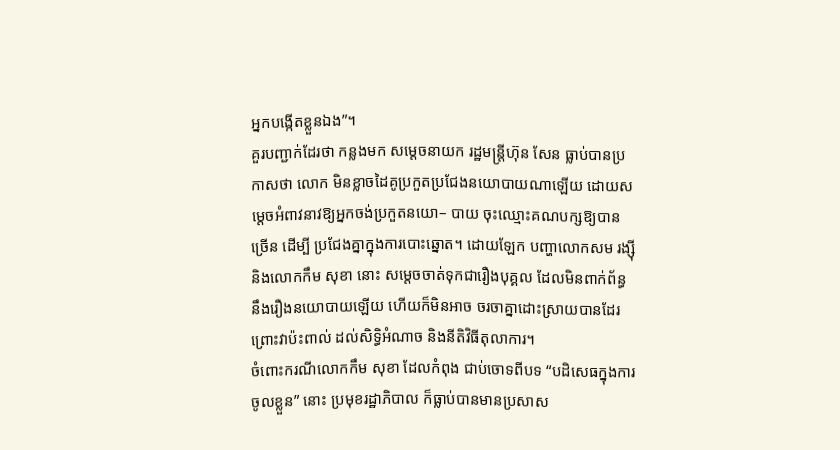អ្នកបង្កើតខ្លួនឯង”។
គួរបញ្ជាក់ដែរថា កន្លងមក សម្តេចនាយក រដ្ឋមន្ត្រីហ៊ុន សែន ធ្លាប់បានប្រកាសថា លោក មិនខ្លាចដៃគូប្រកួតប្រជែងនយោបាយណាឡើយ ដោយសម្តេចអំពាវនាវឱ្យអ្នកចង់ប្រកួតនយោ– បាយ ចុះឈ្មោះគណបក្សឱ្យបានច្រើន ដើម្បី ប្រជែងគ្នាក្នុងការបោះឆ្នោត។ ដោយឡែក បញ្ហាលោកសម រង្ស៊ី និងលោកកឹម សុខា នោះ សម្តេចចាត់ទុកជារឿងបុគ្គល ដែលមិនពាក់ព័ន្ធ នឹងរឿងនយោបាយឡើយ ហើយក៏មិនអាច ចរចាគ្នាដោះស្រាយបានដែរ ព្រោះវាប៉ះពាល់ ដល់សិទ្ធិអំណាច និងនីតិវិធីតុលាការ។
ចំពោះករណីលោកកឹម សុខា ដែលកំពុង ជាប់ចោទពីបទ “បដិសេធក្នុងការចូលខ្លួន” នោះ ប្រមុខរដ្ឋាភិបាល ក៏ធ្លាប់បានមានប្រសាស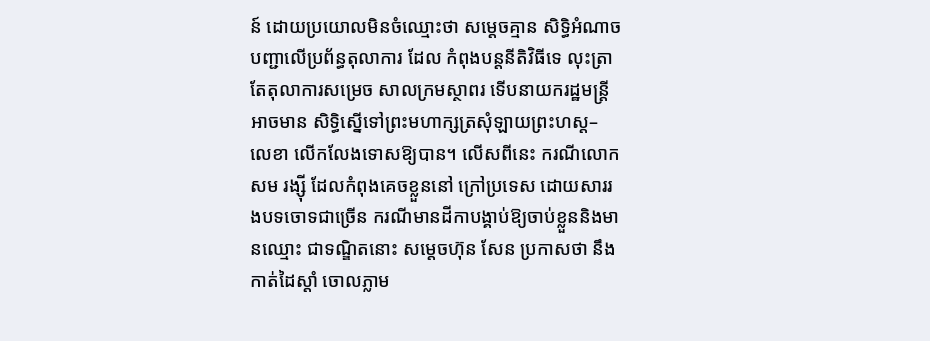ន៍ ដោយប្រយោលមិនចំឈ្មោះថា សម្តេចគ្មាន សិទ្ធិអំណាចបញ្ជាលើប្រព័ន្ធតុលាការ ដែល កំពុងបន្តនីតិវិធីទេ លុះត្រាតែតុលាការសម្រេច សាលក្រមស្ថាពរ ទើបនាយករដ្ឋមន្ត្រីអាចមាន សិទ្ធិស្នើទៅព្រះមហាក្សត្រសុំឡាយព្រះហស្ត– លេខា លើកលែងទោសឱ្យបាន។ លើសពីនេះ ករណីលោកសម រង្ស៊ី ដែលកំពុងគេចខ្លួននៅ ក្រៅប្រទេស ដោយសាររងបទចោទជាច្រើន ករណីមានដីកាបង្គាប់ឱ្យចាប់ខ្លួននិងមានឈ្មោះ ជាទណ្ឌិតនោះ សម្តេចហ៊ុន សែន ប្រកាសថា នឹងកាត់ដៃស្តាំ ចោលភ្លាម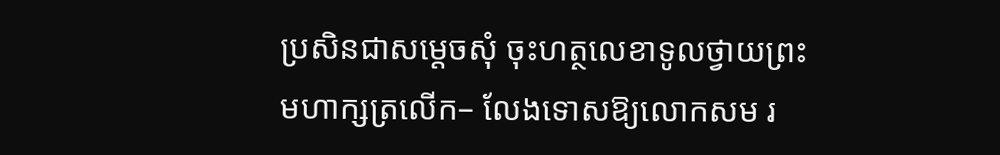ប្រសិនជាសម្តេចសុំ ចុះហត្ថលេខាទូលថ្វាយព្រះមហាក្សត្រលើក– លែងទោសឱ្យលោកសម រ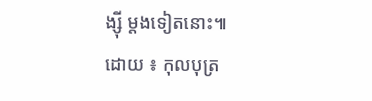ង្ស៊ី ម្តងទៀតនោះ៕
ដោយ ៖ កុលបុត្រ